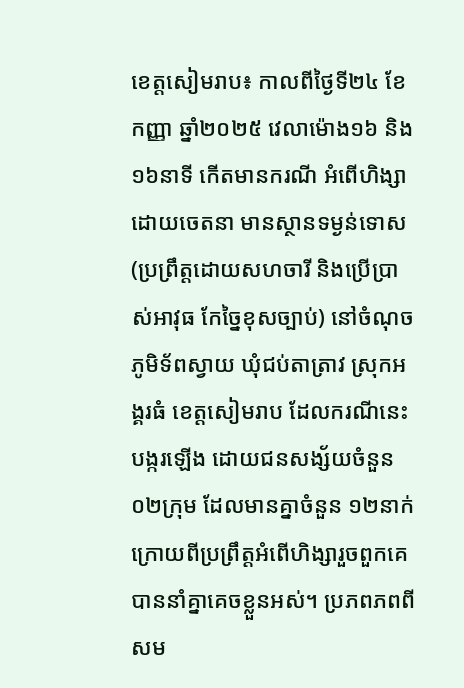ខេត្តសៀមរាប៖ កាលពីថ្ងៃទី២៤ ខែកញ្ញា ឆ្នាំ២០២៥ វេលាម៉ោង១៦ និង១៦នាទី កើតមានករណី អំពើហិង្សា ដោយចេតនា មានស្ថានទម្ងន់ទោស (ប្រព្រឹត្តដោយសហចារី និងប្រើប្រាស់អាវុធ កែច្នៃខុសច្បាប់) នៅចំណុចភូមិទ័ពស្វាយ ឃុំជប់តាត្រាវ ស្រុកអង្គរធំ ខេត្តសៀមរាប ដែលករណីនេះបង្ករឡើង ដោយជនសង្ស័យចំនួន ០២ក្រុម ដែលមានគ្នាចំនួន ១២នាក់ ក្រោយពីប្រព្រឹត្តអំពើហិង្សារួចពួកគេបាននាំគ្នាគេចខ្លួនអស់។ ប្រភពភពពីសម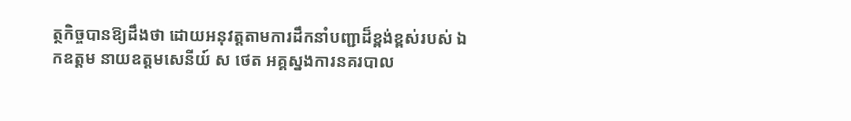ត្ថកិច្ចបានឱ្យដឹងថា ដោយអនុវត្តតាមការដឹកនាំបញ្ជាដ៏ខ្ពង់ខ្ពស់របស់ ឯកឧត្តម នាយឧត្តមសេនីយ៍ ស ថេត អគ្គស្នងការនគរបាល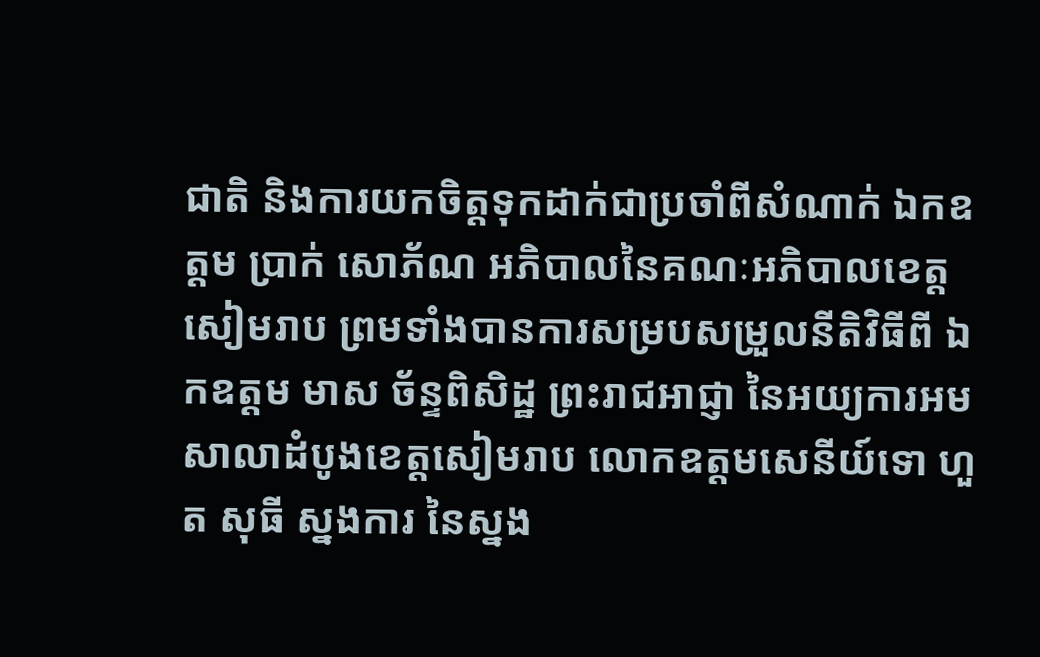ជាតិ និងការយកចិត្តទុកដាក់ជាប្រចាំពីសំណាក់ ឯកឧត្តម ប្រាក់ សោភ័ណ អភិបាលនៃគណៈអភិបាលខេត្តសៀមរាប ព្រមទាំងបានការសម្របសម្រួលនីតិវិធីពី ឯកឧត្តម មាស ច័ន្ទពិសិដ្ឋ ព្រះរាជអាជ្ញា នៃអយ្យការអមសាលាដំបូងខេត្តសៀមរាប លោកឧត្តមសេនីយ៍ទោ ហួត សុធី ស្នងការ នៃស្នង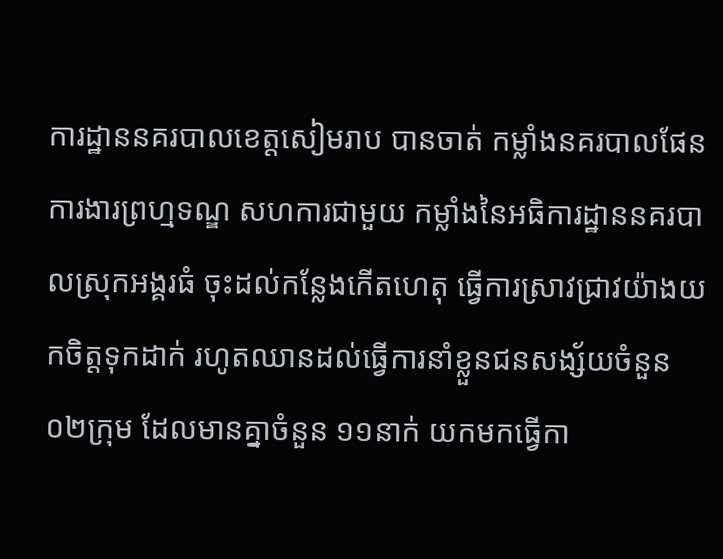ការដ្ឋាននគរបាលខេត្តសៀមរាប បានចាត់ កម្លាំងនគរបាលផែនការងារព្រហ្មទណ្ឌ សហការជាមួយ កម្លាំងនៃអធិការដ្ឋាននគរបាលស្រុកអង្គរធំ ចុះដល់កន្លែងកើតហេតុ ធ្វើការស្រាវជ្រាវយ៉ាងយកចិត្តទុកដាក់ រហូតឈានដល់ធ្វើការនាំខ្លួនជនសង្ស័យចំនួន ០២ក្រុម ដែលមានគ្នាចំនួន ១១នាក់ យកមកធ្វើកា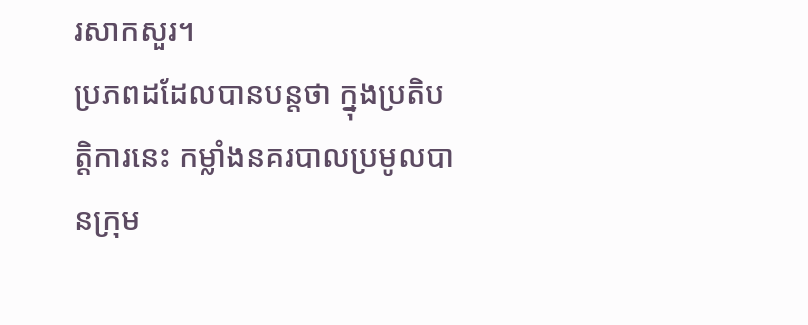រសាកសួរ។
ប្រភពដដែលបានបន្តថា ក្នុងប្រតិបត្តិការនេះ កម្លាំងនគរបាលប្រមូលបានក្រុម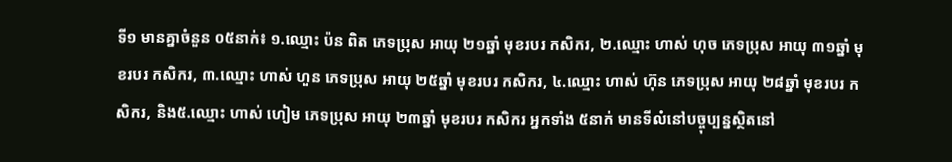ទី១ មានគ្នាចំនួន ០៥នាក់៖ ១.ឈ្មោះ ប៉ន ពិត ភេទប្រុស អាយុ ២១ឆ្នាំ មុខរបរ កសិករ, ២.ឈ្មោះ ហាស់ ហុច ភេទប្រុស អាយុ ៣១ឆ្នាំ មុខរបរ កសិករ, ៣.ឈ្មោះ ហាស់ ហួន ភេទប្រុស អាយុ ២៥ឆ្នាំ មុខរបរ កសិករ, ៤.ឈ្មោះ ហាស់ ហ៊ុន ភេទប្រុស អាយុ ២៨ឆ្នាំ មុខរបរ កសិករ, និង៥.ឈ្មោះ ហាស់ ហៀម ភេទប្រុស អាយុ ២៣ឆ្នាំ មុខរបរ កសិករ អ្នកទាំង ៥នាក់ មានទីលំនៅបច្ចុប្បន្នស្ថិតនៅ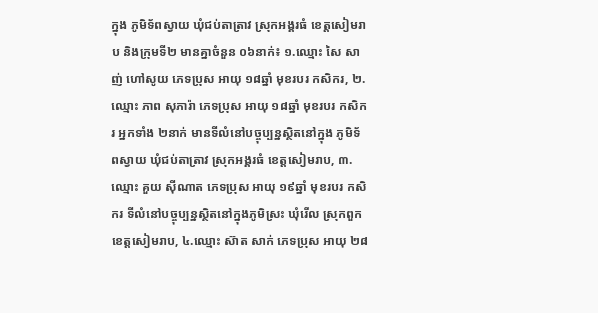ក្នុង ភូមិទ័ពស្វាយ ឃុំជប់តាត្រាវ ស្រុកអង្គរធំ ខេត្តសៀមរាប និងក្រុមទី២ មានគ្នាចំនួន ០៦នាក់៖ ១.ឈ្មោះ សៃ សាញ់ ហៅសូយ ភេទប្រុស អាយុ ១៨ឆ្នាំ មុខរបរ កសិករ, ២.ឈ្មោះ ភាព សុភារ៉ា ភេទប្រុស អាយុ ១៨ឆ្នាំ មុខរបរ កសិករ អ្នកទាំង ២នាក់ មានទីលំនៅបច្ចុប្បន្នស្ថិតនៅក្នុង ភូមិទ័ពស្វាយ ឃុំជប់តាត្រាវ ស្រុកអង្គរធំ ខេត្តសៀមរាប, ៣.ឈ្មោះ គួយ ស៊ីណាត ភេទប្រុស អាយុ ១៩ឆ្នាំ មុខរបរ កសិករ ទីលំនៅបច្ចុប្បន្នស្ថិតនៅក្នុងភូមិស្រះ ឃុំរើល ស្រុកពួក ខេត្តសៀមរាប, ៤.ឈ្មោះ ស៊ាត សាក់ ភេទប្រុស អាយុ ២៨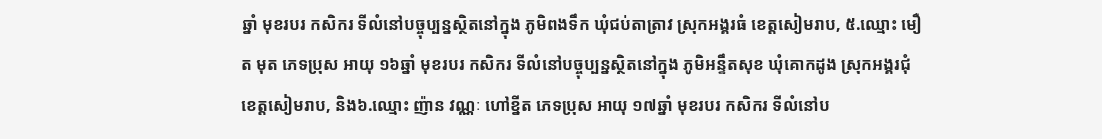ឆ្នាំ មុខរបរ កសិករ ទីលំនៅបច្ចុប្បន្នស្ថិតនៅក្នុង ភូមិពងទឹក ឃុំជប់តាត្រាវ ស្រុកអង្គរធំ ខេត្តសៀមរាប, ៥.ឈ្មោះ មឿត មុត ភេទប្រុស អាយុ ១៦ឆ្នាំ មុខរបរ កសិករ ទីលំនៅបច្ចុប្បន្នស្ថិតនៅក្នុង ភូមិអន្ទឹតសុខ ឃុំគោកដូង ស្រុកអង្គរជុំ ខេត្តសៀមរាប, និង៦.ឈ្មោះ ញ៉ាន វណ្ណៈ ហៅខ្នីត ភេទប្រុស អាយុ ១៧ឆ្នាំ មុខរបរ កសិករ ទីលំនៅប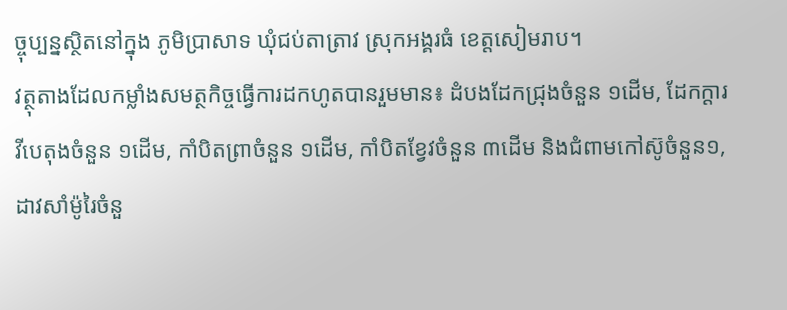ច្ចុប្បន្នស្ថិតនៅក្នុង ភូមិប្រាសាទ ឃុំជប់តាត្រាវ ស្រុកអង្គរធំ ខេត្តសៀមរាប។
វត្ថុតាងដែលកម្លាំងសមត្ថកិច្ចធ្វើការដកហូតបានរួមមាន៖ ដំបងដែកជ្រុងចំនួន ១ដើម, ដែកក្តារវីបេតុងចំនួន ១ដើម, កាំបិតព្រាចំនួន ១ដើម, កាំបិតខ្វែវចំនួន ៣ដើម និងជំពាមកៅស៊ូចំនួន១, ដាវសាំម៉ូរៃចំនួ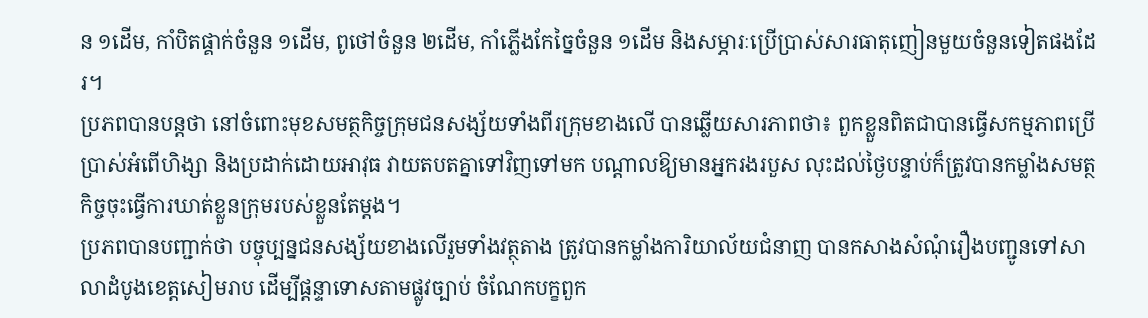ន ១ដើម, កាំបិតផ្គាក់ចំនួន ១ដើម, ពូថៅចំនួន ២ដើម, កាំភ្លើងកែច្នៃចំនួន ១ដើម និងសម្ភារៈប្រើប្រាស់សារធាតុញៀនមួយចំនួនទៀតផងដែរ។
ប្រភពបានបន្តថា នៅចំពោះមុខសមត្ថកិច្ចក្រុមជនសង្ស័យទាំងពីរក្រុមខាងលើ បានឆ្លើយសារភាពថា៖ ពួកខ្លួនពិតជាបានធ្វើសកម្មភាពប្រើប្រាស់អំពើហិង្សា និងប្រដាក់ដោយអាវុធ វាយតបតគ្នាទៅវិញទៅមក បណ្តាលឱ្យមានអ្នករងរបួស លុះដល់ថ្ងៃបន្ទាប់ក៏ត្រូវបានកម្លាំងសមត្ថកិច្ចចុះធ្វើការឃាត់ខ្លួនក្រុមរបស់ខ្លួនតែម្តង។
ប្រភពបានបញ្ជាក់ថា បច្ចុប្បន្នជនសង្ស័យខាងលើរួមទាំងវត្ថុតាង ត្រូវបានកម្លាំងការិយាល័យជំនាញ បានកសាងសំណុំរឿងបញ្ជូនទៅសាលាដំបូងខេត្តសៀមរាប ដើម្បីផ្តន្ទាទោសតាមផ្លូវច្បាប់ ចំណែកបក្ខពួក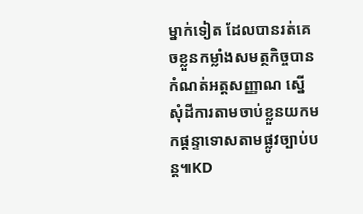ម្នាក់ទៀត ដែលបានរត់គេចខ្លួនកម្លាំងសមត្ថកិច្ចបានកំណត់អត្តសញ្ញាណ ស្នើសុំដីការតាមចាប់ខ្លួនយកមកផ្ដន្ទាទោសតាមផ្លូវច្បាប់បន្ត៕KD